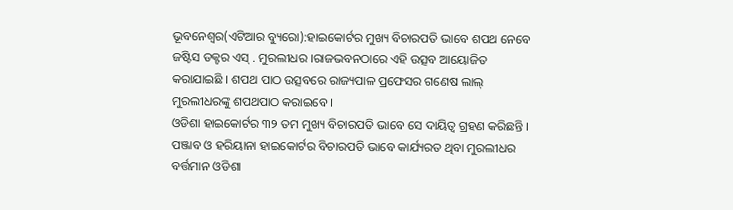ଭୂବନେଶ୍ୱର(ଏଟିଆର ବ୍ୟୁରୋ):ହାଇକୋର୍ଟର ମୁଖ୍ୟ ବିଚାରପତି ଭାବେ ଶପଥ ନେବେ ଜଷ୍ଟିସ ଡକ୍ଟର ଏସ୍ . ମୁରଲୀଧର ।ରାଜଭବନଠାରେ ଏହି ଉତ୍ସବ ଆୟୋଜିତ କରାଯାଇଛି । ଶପଥ ପାଠ ଉତ୍ସବରେ ରାଜ୍ୟପାଳ ପ୍ରଫେସର ଗଣେଷ ଲାଲ୍ ମୁରଲୀଧରଙ୍କୁ ଶପଥପାଠ କରାଇବେ ।
ଓଡିଶା ହାଇକୋର୍ଟର ୩୨ ତମ ମୁଖ୍ୟ ବିଚାରପତି ଭାବେ ସେ ଦାୟିତ୍ୱ ଗ୍ରହଣ କରିଛନ୍ତି । ପଞ୍ଜାବ ଓ ହରିୟାନା ହାଇକୋର୍ଟର ବିଚାରପତି ଭାବେ କାର୍ଯ୍ୟରତ ଥିବା ମୁରଲୀଧର ବର୍ତ୍ତମାନ ଓଡିଶା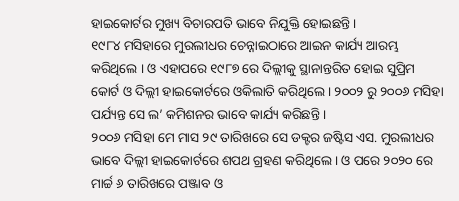ହାଇକୋର୍ଟର ମୁଖ୍ୟ ବିଚାରପତି ଭାବେ ନିଯୁକ୍ତି ହୋଇଛନ୍ତି ।
୧୯୮୪ ମସିହାରେ ମୁରଲୀଧର ଚେନ୍ନାଇଠାରେ ଆଇନ କାର୍ଯ୍ୟ ଆରମ୍ଭ କରିଥିଲେ । ଓ ଏହାପରେ ୧୯୮୭ ରେ ଦିଲ୍ଲୀକୁ ସ୍ଥାନାନ୍ତରିତ ହୋଇ ସୁପ୍ରିମ କୋର୍ଟ ଓ ଦିଲ୍ଲୀ ହାଇକୋର୍ଟରେ ଓକିଲାତି କରିଥିଲେ । ୨୦୦୨ ରୁ ୨୦୦୬ ମସିହା ପର୍ଯ୍ୟନ୍ତ ସେ ଲ’ କମିଶନର ଭାବେ କାର୍ଯ୍ୟ କରିଛନ୍ତି ।
୨୦୦୬ ମସିହା ମେ ମାସ ୨୯ ତାରିଖରେ ସେ ଡକ୍ଟର ଜଷ୍ଟିସ ଏସ. ମୁରଲୀଧର ଭାବେ ଦିଲ୍ଲୀ ହାଇକୋର୍ଟରେ ଶପଥ ଗ୍ରହଣ କରିଥିଲେ । ଓ ପରେ ୨୦୨୦ ରେ ମାର୍ଚ୍ଚ ୬ ତାରିଖରେ ପଞ୍ଜାବ ଓ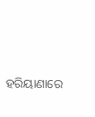ହରିୟାଣାରେ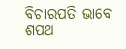ବିଚାରପତି ଭାବେ ଶପଥ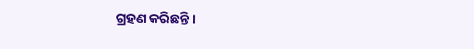ଗ୍ରହଣ କରିଛନ୍ତି ।